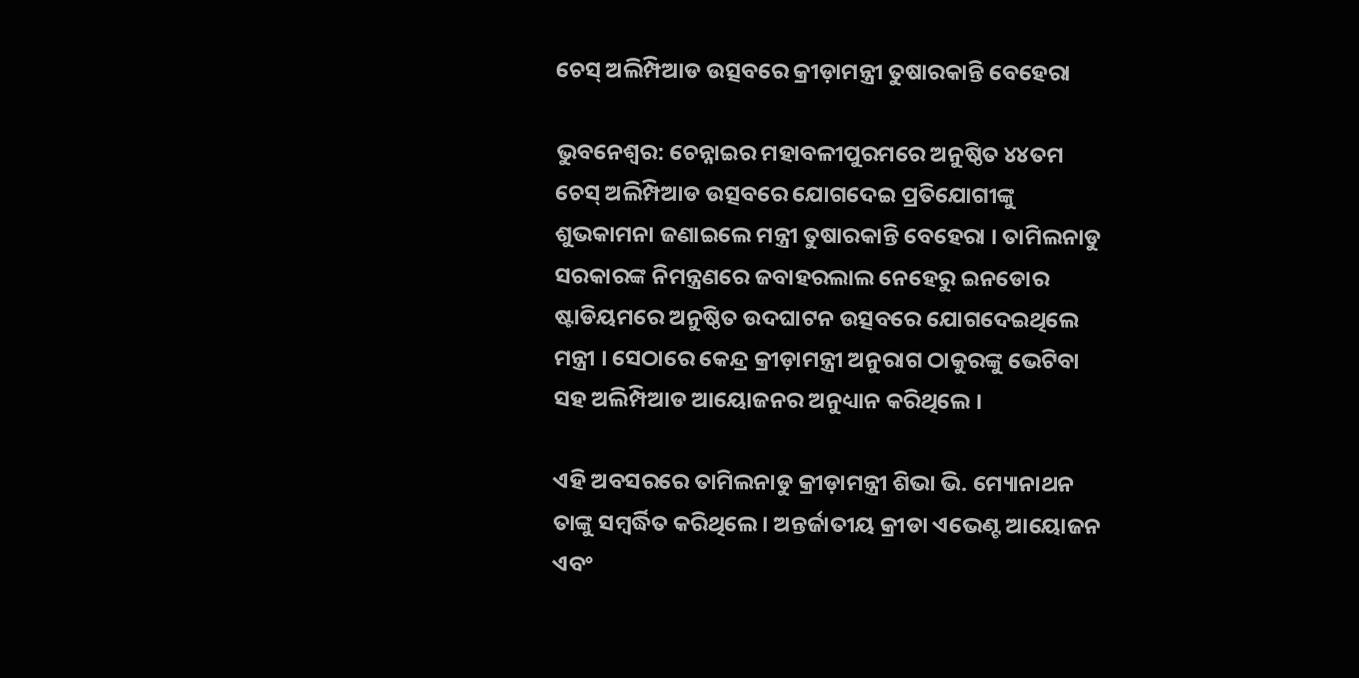ଚେସ୍ ଅଲିମ୍ପିଆଡ ଉତ୍ସବରେ କ୍ରୀଡ଼ାମନ୍ତ୍ରୀ ତୁଷାରକାନ୍ତି ବେହେରା

ଭୁବନେଶ୍ୱର: ଚେନ୍ନାଇର ମହାବଳୀପୁରମରେ ଅନୁଷ୍ଠିତ ୪୪ତମ ଚେସ୍ ଅଲିମ୍ପିଆଡ ଉତ୍ସବରେ ଯୋଗଦେଇ ପ୍ରତିଯୋଗୀଙ୍କୁ ଶୁଭକାମନା ଜଣାଇଲେ ମନ୍ତ୍ରୀ ତୁଷାରକାନ୍ତି ବେହେରା । ତାମିଲନାଡୁ ସରକାରଙ୍କ ନିମନ୍ତ୍ରଣରେ ଜବାହରଲାଲ ନେହେରୁ ଇନଡୋର ଷ୍ଟାଡିୟମରେ ଅନୁଷ୍ଠିତ ଉଦଘାଟନ ଉତ୍ସବରେ ଯୋଗଦେଇଥିଲେ ମନ୍ତ୍ରୀ । ସେଠାରେ କେନ୍ଦ୍ର କ୍ରୀଡ଼ାମନ୍ତ୍ରୀ ଅନୁରାଗ ଠାକୁରଙ୍କୁ ଭେଟିବା ସହ ଅଲିମ୍ପିଆଡ ଆୟୋଜନର ଅନୁଧ୍ୟାନ କରିଥିଲେ ।

ଏହି ଅବସରରେ ତାମିଲନାଡୁ କ୍ରୀଡ଼ାମନ୍ତ୍ରୀ ଶିଭା ଭି. ମ୍ୟୋନାଥନ ତାଙ୍କୁ ସମ୍ବର୍ଦ୍ଧିତ କରିଥିଲେ । ଅନ୍ତର୍ଜାତୀୟ କ୍ରୀଡା ଏଭେଣ୍ଟ ଆୟୋଜନ ଏବଂ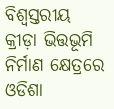ବିଶ୍ବସ୍ତରୀୟ କ୍ରୀଡ଼ା ଭିତ୍ତଭୂମି ନିର୍ମାଣ କ୍ଷେତ୍ରରେ ଓଡିଶା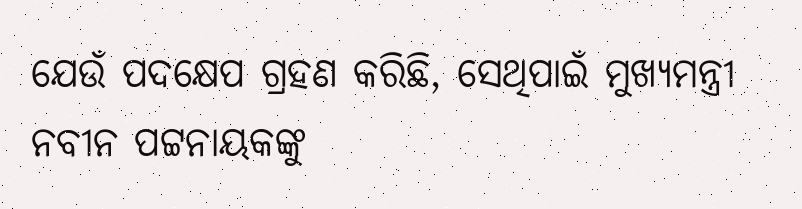ଯେଉଁ ପଦକ୍ଷେପ ଗ୍ରହଣ କରିଛି, ସେଥିପାଇଁ ମୁଖ୍ୟମନ୍ତ୍ରୀ ନବୀନ ପଟ୍ଟନାୟକଙ୍କୁ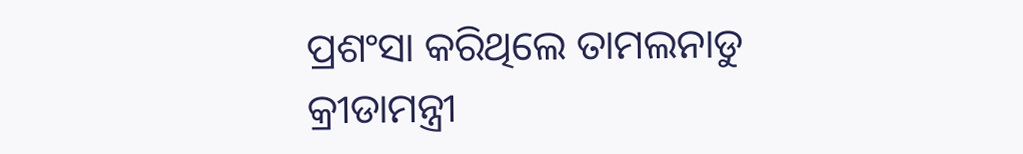ପ୍ରଶଂସା କରିଥିଲେ ତାମଲନାଡୁ କ୍ରୀଡାମନ୍ତ୍ରୀ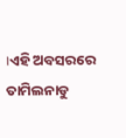।ଏହି ଅବସରରେ ତାମିଲନାଡୁ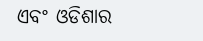ଏବଂ ଓଡିଶାର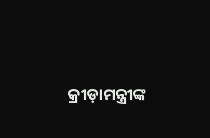କ୍ରୀଡ଼ାମନ୍ତ୍ରୀଙ୍କ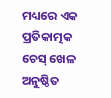ମଧ୍ୟରେ ଏକ ପ୍ରତିକାତ୍ମକ ଚେସ୍ ଖେଳ ଅନୁଷ୍ଠିତ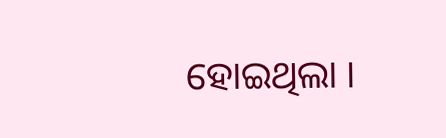ହୋଇଥିଲା ।